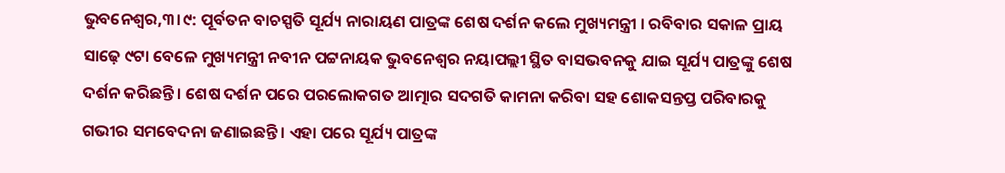ଭୁବନେଶ୍ବର,୩।୯: ପୂର୍ବତନ ବାଚସ୍ପତି ସୂର୍ଯ୍ୟ ନାରାୟଣ ପାତ୍ରଙ୍କ ଶେଷ ଦର୍ଶନ କଲେ ମୁଖ୍ୟମନ୍ତ୍ରୀ । ରବିବାର ସକାଳ ପ୍ରାୟ ସାଢ଼େ ୯ଟା ବେଳେ ମୁଖ୍ୟମନ୍ତ୍ରୀ ନବୀନ ପଟ୍ଟନାୟକ ଭୁବନେଶ୍ବର ନୟାପଲ୍ଲୀ ସ୍ଥିତ ବାସଭବନକୁ ଯାଇ ସୂର୍ଯ୍ୟ ପାତ୍ରଙ୍କୁ ଶେଷ ଦର୍ଶନ କରିଛନ୍ତି । ଶେଷ ଦର୍ଶନ ପରେ ପରଲୋକଗତ ଆତ୍ମାର ସଦଗତି କାମନା କରିବା ସହ ଶୋକସନ୍ତପ୍ତ ପରିବାରକୁ ଗଭୀର ସମବେଦନା ଜଣାଇଛନ୍ତି । ଏହା ପରେ ସୂର୍ଯ୍ୟ ପାତ୍ରଙ୍କ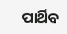ପାର୍ଥିବ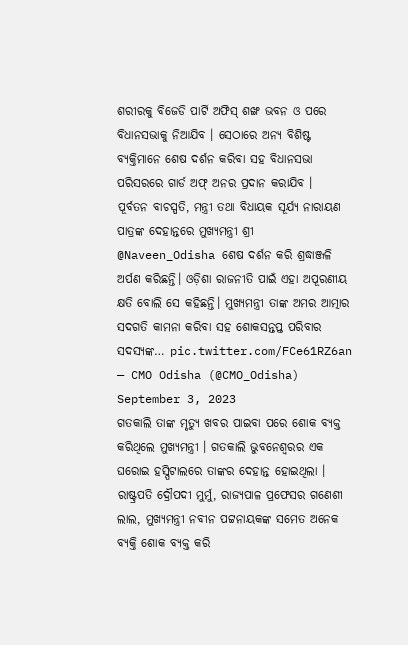ଶରୀରକୁ ବିଜେଡି ପାର୍ଟି ଅଫିସ୍ ଶଙ୍ଖ ଭବନ ଓ ପରେ ବିଧାନସଭାକୁ ନିଆଯିବ । ସେଠାରେ ଅନ୍ୟ ବିଶିଷ୍ଟ ବ୍ୟକ୍ତିମାନେ ଶେଷ ଦର୍ଶନ କରିବା ସହ ବିଧାନସଭା ପରିସରରେ ଗାର୍ଡ ଅଫ୍ ଅନର ପ୍ରଦାନ କରାଯିବ ।
ପୂର୍ବତନ ବାଚସ୍ପତି, ମନ୍ତ୍ରୀ ତଥା ବିଧାୟକ ସୂର୍ଯ୍ୟ ନାରାୟଣ ପାତ୍ରଙ୍କ ଦେହାନ୍ତରେ ମୁଖ୍ୟମନ୍ତ୍ରୀ ଶ୍ରୀ @Naveen_Odisha ଶେଷ ଦର୍ଶନ କରି ଶ୍ରଦ୍ଧାଞ୍ଜଳି ଅର୍ପଣ କରିଛନ୍ତି। ଓଡ଼ିଶା ରାଜନୀତି ପାଇଁ ଏହା ଅପୂରଣୀୟ କ୍ଷତି ବୋଲି ସେ କହିଛନ୍ତି। ମୁଖ୍ୟମନ୍ତ୍ରୀ ତାଙ୍କ ଅମର ଆତ୍ମାର ସଦଗତି କାମନା କରିବା ସହ ଶୋକସନ୍ତପ୍ତ ପରିବାର ସଦସ୍ୟଙ୍କ… pic.twitter.com/FCe61RZ6an
— CMO Odisha (@CMO_Odisha) September 3, 2023
ଗତକାଲି ତାଙ୍କ ମୃତ୍ୟୁ ଖବର ପାଇବା ପରେ ଶୋକ ବ୍ୟକ୍ତ କରିଥିଲେ ମୁଖ୍ୟମନ୍ତ୍ରୀ । ଗତକାଲି ଭୁବନେଶ୍ୱରର ଏକ ଘରୋଇ ହସ୍ପିଟାଲରେ ତାଙ୍କର ଦେହାନ୍ତ ହୋଇଥିଲା । ରାଷ୍ଟ୍ରପତି ଦ୍ରୌପଦୀ ମୁର୍ମୁ, ରାଜ୍ୟପାଳ ପ୍ରଫେସର ଗଣେଶୀ ଲାଲ, ମୁଖ୍ୟମନ୍ତ୍ରୀ ନବୀନ ପଟ୍ଟନାୟକଙ୍କ ସମେତ ଅନେକ ବ୍ୟକ୍ତି ଶୋକ ବ୍ୟକ୍ତ କରି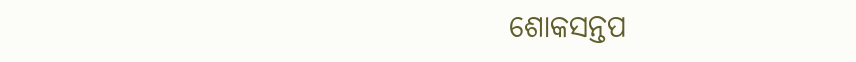ଶୋକସନ୍ତପ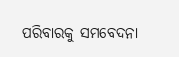ପରିବାରକୁ ସମବେଦନା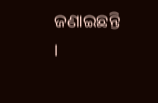ଜଣାଇଛନ୍ତି ।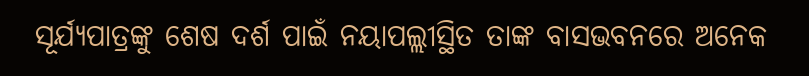ସୂର୍ଯ୍ୟପାତ୍ରଙ୍କୁ ଶେଷ ଦର୍ଶ ପାଇଁ ନୟାପଲ୍ଲୀସ୍ଥିତ ତାଙ୍କ ବାସଭବନରେ ଅନେକ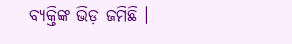ବ୍ୟକ୍ତିଙ୍କ ଭିଡ଼ ଜମିଛି ।